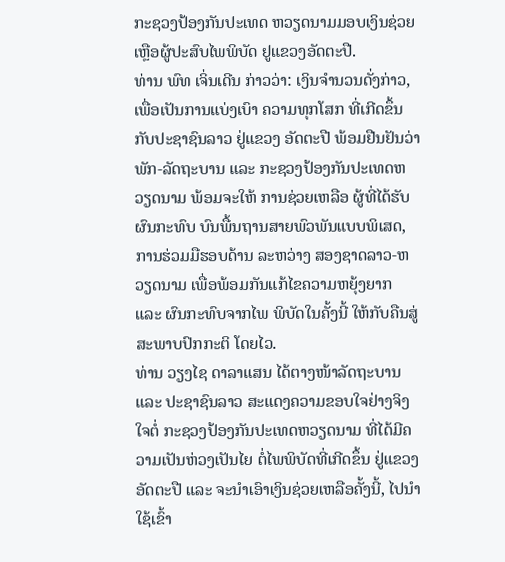ກະຊວງປ້ອງກັນປະເທດ ຫວຽດນາມມອບເງິນຊ່ວຍເຫຼືອຜູ້ປະສົບໄພພິບັດ ຢູແຂວງອັດຕະປື.
ທ່ານ ພົທ ເຈິ່ນເດີນ ກ່າວວ່າ: ເງິນຈຳນວນດັ່ງກ່າວ, ເພື່ອເປັນການແບ່ງເບົາ ຄວາມທຸກໂສກ ທີ່ເກີດຂຶ້ນກັບປະຊາຊົນລາວ ຢູ່ແຂວງ ອັດຕະປື ພ້ອມຢືນຢັນວ່າ ພັກ-ລັດຖະບານ ແລະ ກະຊວງປ້ອງກັນປະເທດຫວຽດນາມ ພ້ອມຈະໃຫ້ ການຊ່ວຍເຫລືອ ຜູ້ທີ່ໄດ້ຮັບຜົນກະທົບ ບົນພື້ນຖານສາຍພົວພັນແບບພິເສດ, ການຮ່ວມມືຮອບດ້ານ ລະຫວ່າງ ສອງຊາດລາວ-ຫວຽດນາມ ເພື່ອພ້ອມກັນແກ້ໄຂຄວາມຫຍຸ້ງຍາກ ແລະ ຜົນກະທົບຈາກໄພ ພິບັດໃນຄັ້ງນີ້ ໃຫ້ກັບຄືນສູ່ສະພາບປົກກະຕິ ໂດຍໄວ.
ທ່ານ ວຽງໄຊ ດາລາແສນ ໄດ້ຕາງໜ້າລັດຖະບານ ແລະ ປະຊາຊົນລາວ ສະແດງຄວາມຂອບໃຈຢ່າງຈິງໃຈຕໍ່ ກະຊວງປ້ອງກັນປະເທດຫວຽດນາມ ທີ່ໄດ້ມີຄວາມເປັນຫ່ວງເປັນໄຍ ຕໍ່ໄພພິບັດທີ່ເກີດຂຶ້ນ ຢູ່ແຂວງ ອັດຕະປື ແລະ ຈະນຳເອົາເງິນຊ່ວຍເຫລືອຄັ້ງນີ້, ໄປນຳໃຊ້ເຂົ້າ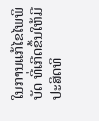ໃນການແກ້ໄຂໄພພິບັດ ທີ່ເກີດຂຶ້ນໃຫ້ມີປະສິດທິ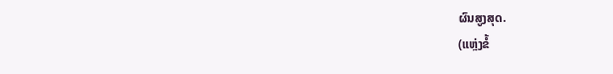ຜົນສູງສຸດ.
(ແຫຼ່ງຂໍ້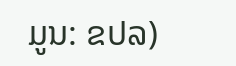ມູນ: ຂປລ)